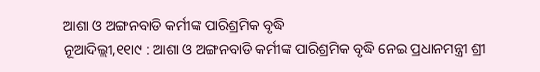ଆଶା ଓ ଅଙ୍ଗନବାଡି କର୍ମୀଙ୍କ ପାରିଶ୍ରମିକ ବୃଦ୍ଧି
ନୂଆଦିଲ୍ଲୀ,୧୧ା୯ : ଆଶା ଓ ଅଙ୍ଗନବାଡି କର୍ମୀଙ୍କ ପାରିଶ୍ରମିକ ବୃଦ୍ଧି ନେଇ ପ୍ରଧାନମନ୍ତ୍ରୀ ଶ୍ରୀ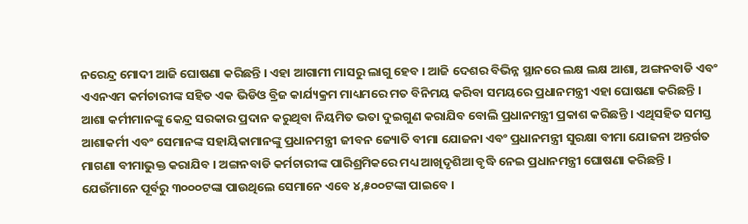ନରେନ୍ଦ୍ର ମୋଦୀ ଆଜି ଘୋଷଣା କରିଛନ୍ତି । ଏହା ଆଗାମୀ ମାସରୁ ଲାଗୁ ହେବ । ଆଜି ଦେଶର ବିଭିନ୍ନ ସ୍ଥାନରେ ଲକ୍ଷ ଲକ୍ଷ ଆଶା, ଅଙ୍ଗନବାଡି ଏବଂ ଏଏନଏମ କର୍ମଚାରୀଙ୍କ ସହିତ ଏକ ଭିଡିଓ ବ୍ରିଜ କାର୍ଯ୍ୟକ୍ରମ ମାଧ୍ୟମରେ ମତ ବିନିମୟ କରିବା ସମୟରେ ପ୍ରଧାନମନ୍ତ୍ରୀ ଏହା ଘୋଷଣା କରିଛନ୍ତି ।
ଆଶା କର୍ମୀମାନଙ୍କୁ କେନ୍ଦ୍ର ସରକାର ପ୍ରଦାନ କରୁଥିବା ନିୟମିତ ଭତା ଦୁଇଗୁଣ କରାଯିବ ବୋଲି ପ୍ରଧାନମନ୍ତ୍ରୀ ପ୍ରକାଶ କରିଛନ୍ତି । ଏଥିସହିତ ସମସ୍ତ ଆଶାକର୍ମୀ ଏବଂ ସେମାନଙ୍କ ସହାୟିକାମାନଙ୍କୁ ପ୍ରଧାନମନ୍ତ୍ରୀ ଜୀବନ ଜ୍ୟୋତି ବୀମା ଯୋଜନା ଏବଂ ପ୍ରଧାନମନ୍ତ୍ରୀ ସୁରକ୍ଷା ବୀମା ଯୋଜନା ଅନ୍ତର୍ଗତ ମାଗଣା ବୀମାଭୁକ୍ତ କରାଯିବ । ଅଙ୍ଗନବାଡି କର୍ମଚାରୀଙ୍କ ପାରିଶ୍ରମିକରେ ମଧ୍ୟ ଆଖିଦୃଶିଆ ବୃଦ୍ଧି ନେଇ ପ୍ରଧାନମନ୍ତ୍ରୀ ଘୋଷଣା କରିଛନ୍ତି ।
ଯେଉଁମାନେ ପୂର୍ବରୁ ୩୦୦୦ଟଙ୍କା ପାଉଥିଲେ ସେମାନେ ଏବେ ୪,୫୦୦ଟଙ୍କା ପାଇବେ ।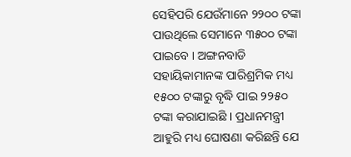ସେହିପରି ଯେଉଁମାନେ ୨୨୦୦ ଟଙ୍କା ପାଉଥିଲେ ସେମାନେ ୩୫୦୦ ଟଙ୍କା ପାଇବେ । ଅଙ୍ଗନବାଡି ସହାୟିକାମାନଙ୍କ ପାରିଶ୍ରମିକ ମଧ୍ୟ ୧୫୦୦ ଟଙ୍କାରୁ ବୃଦ୍ଧି ପାଇ ୨୨୫୦ ଟଙ୍କା କରାଯାଇଛି । ପ୍ରଧାନମନ୍ତ୍ରୀ ଆହୁରି ମଧ୍ୟ ଘୋଷଣା କରିଛନ୍ତି ଯେ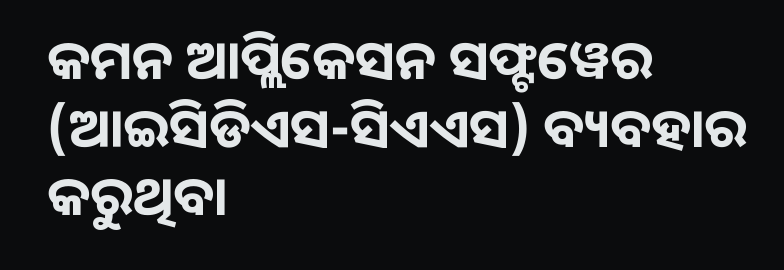କମନ ଆପ୍ଲିକେସନ ସଫ୍ଟୱେର (ଆଇସିଡିଏସ-ସିଏଏସ) ବ୍ୟବହାର କରୁଥିବା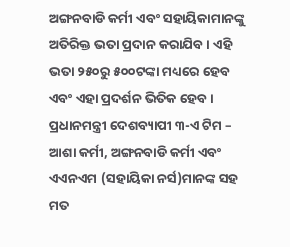ଅଙ୍ଗନବାଡି କର୍ମୀ ଏବଂ ସହାୟିକାମାନଙ୍କୁ ଅତିରିକ୍ତ ଭତା ପ୍ରଦାନ କରାଯିବ । ଏହି ଭତା ୨୫୦ରୁ ୫୦୦ଟଙ୍କା ମଧ୍ୟରେ ହେବ ଏବଂ ଏହା ପ୍ରଦର୍ଶନ ଭିତିକ ହେବ ।
ପ୍ରଧାନମନ୍ତ୍ରୀ ଦେଶବ୍ୟାପୀ ୩-ଏ ଟିମ – ଆଶା କର୍ମୀ, ଅଙ୍ଗନବାଡି କର୍ମୀ ଏବଂ ଏଏନଏମ (ସହାୟିକା ନର୍ସ)ମାନଙ୍କ ସହ ମତ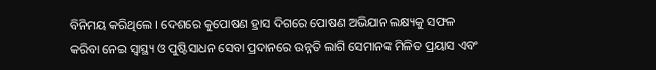ବିନିମୟ କରିଥିଲେ । ଦେଶରେ କୁପୋଷଣ ହ୍ରାସ ଦିଗରେ ପୋଷଣ ଅଭିଯାନ ଲକ୍ଷ୍ୟକୁ ସଫଳ କରିବା ନେଇ ସ୍ୱାସ୍ଥ୍ୟ ଓ ପୁଷ୍ଟିସାଧନ ସେବା ପ୍ରଦାନରେ ଉନ୍ନତି ଲାଗି ସେମାନଙ୍କ ମିଳିତ ପ୍ରୟାସ ଏବଂ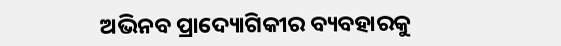ଅଭିନବ ପ୍ରାଦ୍ୟୋଗିକୀର ବ୍ୟବହାରକୁ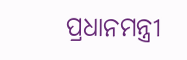ପ୍ରଧାନମନ୍ତ୍ରୀ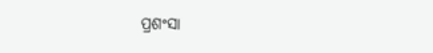ପ୍ରଶଂସା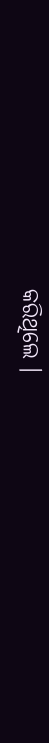କରିଥିଲେ ।